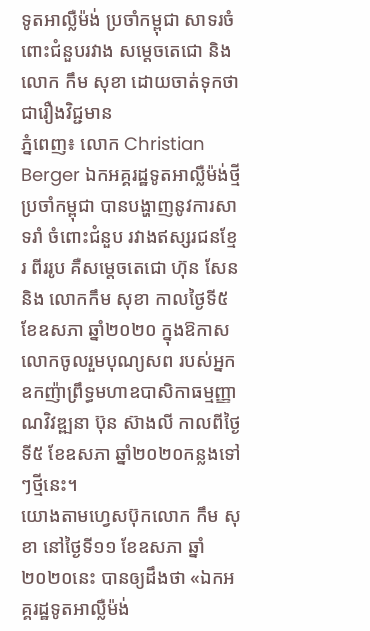ទូតអាល្លឺម៉ង់ ប្រចាំកម្ពុជា សាទរចំពោះជំនួបរវាង សម្តេចតេជោ និង លោក កឹម សុខា ដោយចាត់ទុកថា ជារឿងវិជ្ជមាន
ភ្នំពេញ៖ លោក Christian Berger ឯកអគ្គរដ្ឋទូតអាល្លឺម៉ង់ថ្មី ប្រចាំកម្ពុជា បានបង្ហាញនូវការសាទរាំ ចំពោះជំនួប រវាងឥស្សរជនខ្មែរ ពីររូប គឺសម្តេចតេជោ ហ៊ុន សែន និង លោកកឹម សុខា កាលថ្ងៃទី៥ ខែឧសភា ឆ្នាំ២០២០ ក្នុងឱកាសលោកចូលរួមបុណ្យសព របស់អ្នកឧកញ៉ាព្រឹទ្ធមហាឧបាសិកាធម្មញ្ញាណវិវឌ្ឍនា ប៊ុន ស៊ាងលី កាលពីថ្ងៃទី៥ ខែឧសភា ឆ្នាំ២០២០កន្លងទៅៗថ្មីនេះ។
យោងតាមហ្វេសប៊ុកលោក កឹម សុខា នៅថ្ងៃទី១១ ខែឧសភា ឆ្នាំ២០២០នេះ បានឲ្យដឹងថា «ឯកអគ្គរដ្ឋទូតអាល្លឺម៉ង់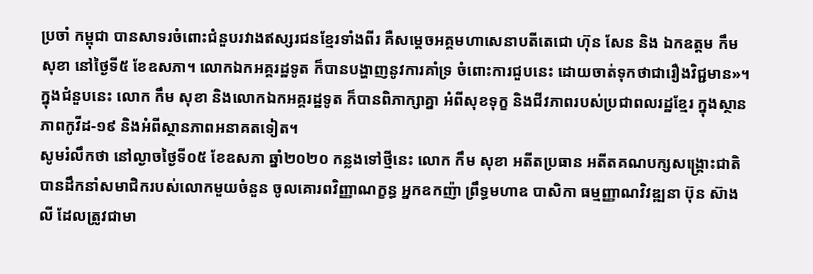ប្រចាំ កម្ពុជា បានសាទរចំពោះជំនួបរវាងឥស្សរជនខ្មែរទាំងពីរ គឺសម្តេចអគ្គមហាសេនាបតីតេជោ ហ៊ុន សែន និង ឯកឧត្តម កឹម សុខា នៅថ្ងៃទី៥ ខែឧសភា។ លោកឯកអគ្គរដ្ឋទូត ក៏បានបង្ហាញនូវការគាំទ្រ ចំពោះការជួបនេះ ដោយចាត់ទុកថាជារឿងវិជ្ជមាន»។
ក្នុងជំនួបនេះ លោក កឹម សុខា និងលោកឯកអគ្គរដ្ឋទូត ក៏បានពិភាក្សាគ្នា អំពីសុខទុក្ខ និងជីវភាពរបស់ប្រជាពលរដ្ឋខ្មែរ ក្នុងស្ថានភាពកូវីដ-១៩ និងអំពីស្ថានភាពអនាគតទៀត។
សូមរំលឹកថា នៅល្ងាចថ្ងៃទី០៥ ខែឧសភា ឆ្នាំ២០២០ កន្លងទៅថ្មីនេះ លោក កឹម សុខា អតីតប្រធាន អតីតគណបក្សសង្រ្គោះជាតិ បានដឹកនាំសមាជិករបស់លោកមួយចំនួន ចូលគោរពវិញ្ញាណក្ខន្ធ អ្នកឧកញ៉ា ព្រឹទ្ធមហាឧ បាសិកា ធម្មញ្ញាណវិវឌ្ឍនា ប៊ុន ស៊ាងលី ដែលត្រូវជាមា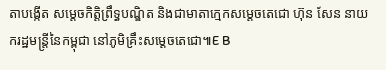តាបង្កើត សម្តេចកិត្តិព្រឹទ្ធបណ្ឌិត និងជាមាតាក្មេកសម្តេចតេជោ ហ៊ុន សែន នាយករដ្ឋមន្រ្តីនៃកម្ពុជា នៅភូមិគ្រឹះសម្តេចតេជោ៕E B